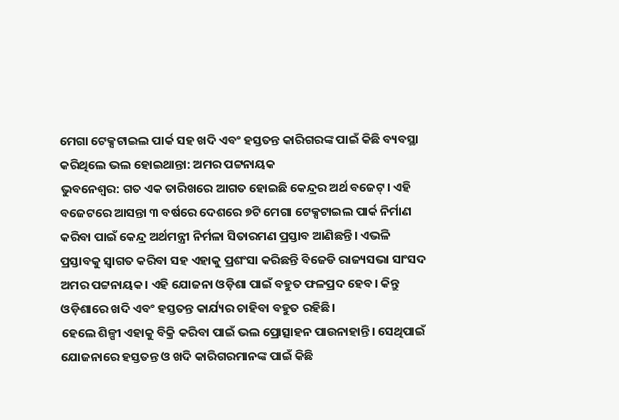ମେଗା ଟେକ୍ସଟାଇଲ ପାର୍କ ସହ ଖଦି ଏବଂ ହସ୍ତତନ୍ତ କାରିଗରଙ୍କ ପାଇଁ କିଛି ବ୍ୟବସ୍ଥା କରିଥିଲେ ଭଲ ହୋଇଥାନ୍ତା: ଅମର ପଟ୍ଟନାୟକ
ଭୁବନେଶ୍ୱର: ଗତ ଏକ ତାରିଖରେ ଆଗତ ହୋଇଛି କେନ୍ଦ୍ରର ଅର୍ଥ ବଜେଟ୍। ଏହି ବଜେଟରେ ଆସନ୍ତା ୩ ବର୍ଷରେ ଦେଶରେ ୭ଟି ମେଗା ଟେକ୍ସଟାଇଲ ପାର୍କ ନିର୍ମାଣ କରିବା ପାଇଁ କେନ୍ଦ୍ର ଅର୍ଥମନ୍ତ୍ରୀ ନିର୍ମଳା ସିତାରମଣ ପ୍ରସ୍ତାବ ଆଣିଛନ୍ତି। ଏଭଳି ପ୍ରସ୍ତାବକୁ ସ୍ୱାଗତ କରିବା ସହ ଏହାକୁ ପ୍ରଶଂସା କରିଛନ୍ତି ବିଜେଡି ରାଜ୍ୟସଭା ସାଂସଦ ଅମର ପଟ୍ଟନାୟକ। ଏହି ଯୋଜନା ଓଡ଼ିଶା ପାଇଁ ବହୁତ ଫଳପ୍ରଦ ହେବ। କିନ୍ତୁ ଓଡ଼ିଶାରେ ଖଦି ଏବଂ ହସ୍ତତନ୍ତ କାର୍ଯ୍ୟର ଚାହିବା ବହୁତ ରହିଛି।
ହେଲେ ଶିଳ୍ପୀ ଏହାକୁ ବିକ୍ରି କରିବା ପାଇଁ ଭଲ ପ୍ରୋତ୍ସାହନ ପାଉନାହାନ୍ତି। ସେଥିପାଇଁ ଯୋଜନାରେ ହସ୍ତତନ୍ତ ଓ ଖଦି କାରିଗରମାନଙ୍କ ପାଇଁ କିଛି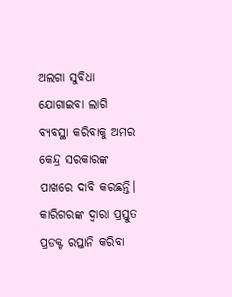ଅଲଗା ସୁବିଧା ଯୋଗାଇବା ଲାଗି ବ୍ୟବସ୍ଥା କରିବାକୁ ଅମର କେନ୍ଦ୍ର ସରକାରଙ୍କ ପାଖରେ ଦାବି କରଛନ୍ତି। କାରିଗରଙ୍କ ଦ୍ଵାରା ପ୍ରସ୍ତୁତ ପ୍ରଡକ୍ଟ ରପ୍ତାନି କରିବା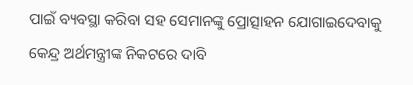ପାଇଁ ବ୍ୟବସ୍ଥା କରିବା ସହ ସେମାନଙ୍କୁ ପ୍ରୋତ୍ସାହନ ଯୋଗାଇଦେବାକୁ କେନ୍ଦ୍ର ଅର୍ଥମନ୍ତ୍ରୀଙ୍କ ନିକଟରେ ଦାବି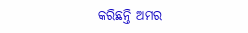କରିଛନ୍ତି ଅମର